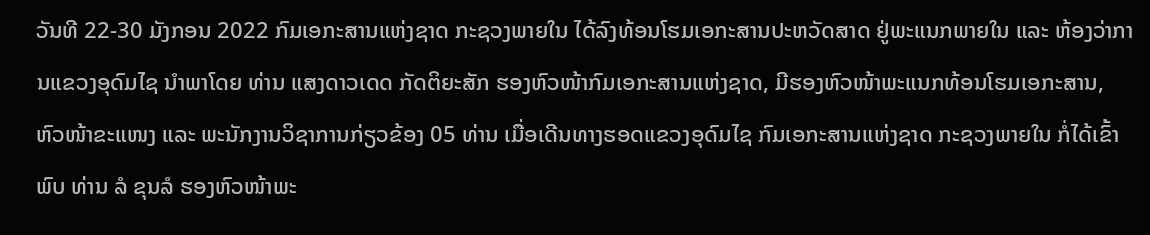ວັນທີ 22-30 ມັງກອນ 2022 ກົມເອກະສານແຫ່ງຊາດ ກະຊວງພາຍໃນ ໄດ້ລົງທ້ອນໂຮມເອກະສານປະຫວັດສາດ ຢູ່ພະແນກພາຍໃນ ແລະ ຫ້ອງວ່າການແຂວງອຸດົມໄຊ ນຳພາໂດຍ ທ່ານ ແສງດາວເດດ ກັດຕິຍະສັກ ຮອງຫົວໜ້າກົມເອກະສານແຫ່ງຊາດ, ມີຮອງຫົວໜ້າພະແນກທ້ອນໂຮມເອກະສານ, ຫົວໜ້າຂະແໜງ ແລະ ພະນັກງານວິຊາການກ່ຽວຂ້ອງ 05 ທ່ານ ເມື່ອເດີນທາງຮອດແຂວງອຸດົມໄຊ ກົມເອກະສານແຫ່ງຊາດ ກະຊວງພາຍໃນ ກໍ່ໄດ້ເຂົ້າພົບ ທ່ານ ລໍ ຂຸນລໍ ຮອງຫົວໜ້າພະ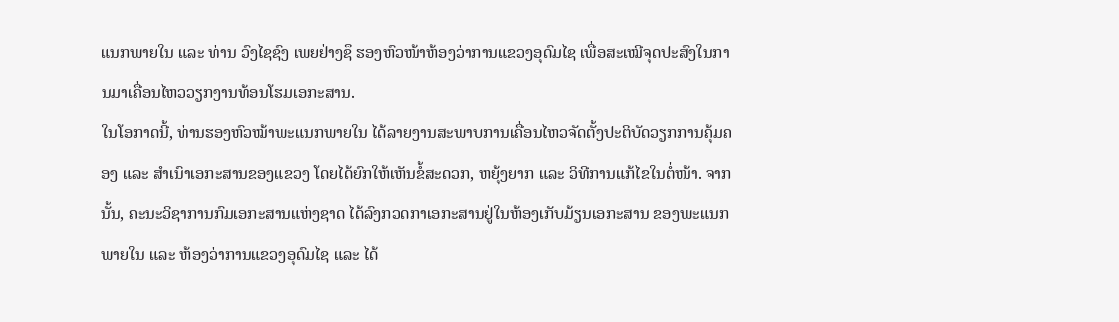ແນກພາຍໃນ ແລະ ທ່ານ ວົງໄຊຊົງ ເພຍຢ່າງຊຶ ຮອງຫົວໜ້າຫ້ອງວ່າການແຂວງອຸດົມໄຊ ເພື່ອສະເໝີຈຸດປະສົງໃນການມາເຄື່ອນໄຫວວຽກງານທ້ອນໂຮມເອກະສານ.
ໃນໂອກາດນີ້, ທ່ານຮອງຫົວໝ້າພະແນກພາຍໃນ ໄດ້ລາຍງານສະພາບການເຄື່ອນໄຫວຈັດຕັ້ງປະຕິບັດວຽກການຄຸ້ມຄອງ ແລະ ສຳເນົາເອກະສານຂອງແຂວງ ໂດຍໄດ້ຍົກໃຫ້ເຫັນຂໍ້ສະດວກ, ຫຍຸ້ງຍາກ ແລະ ວິທີການແກ້ໄຂໃນຕໍ່ໜ້າ. ຈາກນັ້ນ, ຄະນະວິຊາການກົມເອກະສານແຫ່ງຊາດ ໄດ້ລົງກວດກາເອກະສານຢູ່ໃນຫ້ອງເກັບມ້ຽນເອກະສານ ຂອງພະແນກພາຍໃນ ແລະ ຫ້ອງວ່າການແຂວງອຸດົມໄຊ ແລະ ໄດ້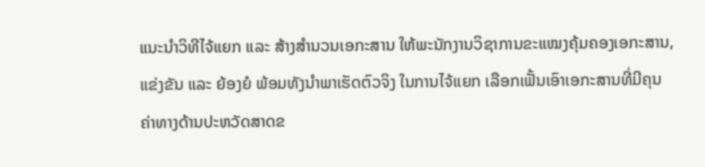ແນະນຳວິທີໄຈ້ແຍກ ແລະ ສ້າງສຳນວນເອກະສານ ໃຫ້ພະນັກງານວິຊາການຂະແໝງຄຸ້ມຄອງເອກະສານ, ແຂ່ງຂັນ ແລະ ຍ້ອງຍໍ ພ້ອມທັງນຳພາເຮັດຕົວຈິງ ໃນການໄຈ້ແຍກ ເລືອກເຟັ້ນເອົາເອກະສານທີ່ມີຄຸນຄ່າທາງດ້ານປະຫວັດສາດຂ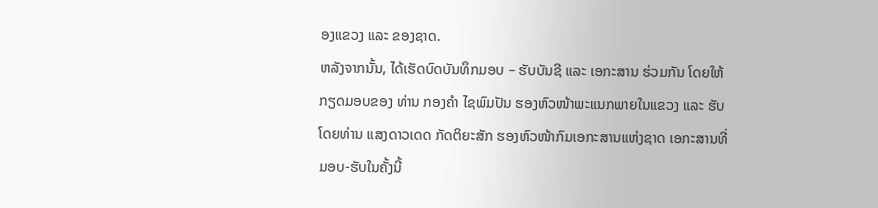ອງແຂວງ ແລະ ຂອງຊາດ.
ຫລັງຈາກນັ້ນ, ໄດ້ເຮັດບົດບັນທຶກມອບ – ຮັບບັນຊີ ແລະ ເອກະສານ ຮ່ວມກັນ ໂດຍໃຫ້ກຽດມອບຂອງ ທ່ານ ກອງຄຳ ໄຊພົມປັນ ຮອງຫົວໜ້າພະແນກພາຍໃນແຂວງ ແລະ ຮັບໂດຍທ່ານ ແສງດາວເດດ ກັດຕິຍະສັກ ຮອງຫົວໜ້າກົມເອກະສານແຫ່ງຊາດ ເອກະສານທີ່ມອບ-ຮັບໃນຄັ້ງນີ້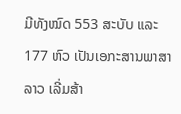ມີທັງໝົດ 553 ສະບັບ ແລະ 177 ຫົວ ເປັນເອກະສານພາສາລາວ ເລີ່ມສ້າ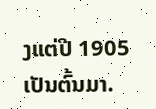ງແຕ່ປີ 1905 ເປັນຕົ້ນມາ.